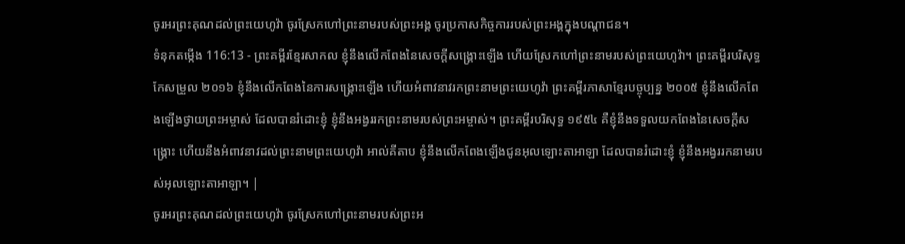ចូរអរព្រះគុណដល់ព្រះយេហូវ៉ា ចូរស្រែកហៅព្រះនាមរបស់ព្រះអង្គ ចូរប្រកាសកិច្ចការរបស់ព្រះអង្គក្នុងបណ្ដាជន។
ទំនុកតម្កើង 116:13 - ព្រះគម្ពីរខ្មែរសាកល ខ្ញុំនឹងលើកពែងនៃសេចក្ដីសង្គ្រោះឡើង ហើយស្រែកហៅព្រះនាមរបស់ព្រះយេហូវ៉ា។ ព្រះគម្ពីរបរិសុទ្ធកែសម្រួល ២០១៦ ខ្ញុំនឹងលើកពែងនៃការសង្គ្រោះឡើង ហើយអំពាវនាវរកព្រះនាមព្រះយេហូវ៉ា ព្រះគម្ពីរភាសាខ្មែរបច្ចុប្បន្ន ២០០៥ ខ្ញុំនឹងលើកពែងឡើងថ្វាយព្រះអម្ចាស់ ដែលបានរំដោះខ្ញុំ ខ្ញុំនឹងអង្វររកព្រះនាមរបស់ព្រះអម្ចាស់។ ព្រះគម្ពីរបរិសុទ្ធ ១៩៥៤ គឺខ្ញុំនឹងទទួលយកពែងនៃសេចក្ដីសង្គ្រោះ ហើយនឹងអំពាវនាវដល់ព្រះនាមព្រះយេហូវ៉ា អាល់គីតាប ខ្ញុំនឹងលើកពែងឡើងជូនអុលឡោះតាអាឡា ដែលបានរំដោះខ្ញុំ ខ្ញុំនឹងអង្វររកនាមរបស់អុលឡោះតាអាឡា។ |
ចូរអរព្រះគុណដល់ព្រះយេហូវ៉ា ចូរស្រែកហៅព្រះនាមរបស់ព្រះអ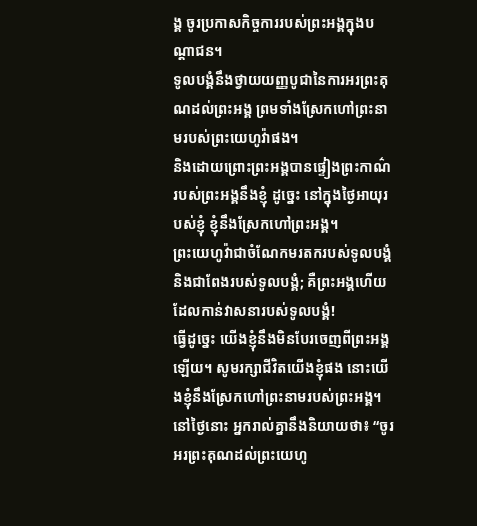ង្គ ចូរប្រកាសកិច្ចការរបស់ព្រះអង្គក្នុងបណ្ដាជន។
ទូលបង្គំនឹងថ្វាយយញ្ញបូជានៃការអរព្រះគុណដល់ព្រះអង្គ ព្រមទាំងស្រែកហៅព្រះនាមរបស់ព្រះយេហូវ៉ាផង។
និងដោយព្រោះព្រះអង្គបានផ្ទៀងព្រះកាណ៌របស់ព្រះអង្គនឹងខ្ញុំ ដូច្នេះ នៅក្នុងថ្ងៃអាយុរបស់ខ្ញុំ ខ្ញុំនឹងស្រែកហៅព្រះអង្គ។
ព្រះយេហូវ៉ាជាចំណែកមរតករបស់ទូលបង្គំ និងជាពែងរបស់ទូលបង្គំ; គឺព្រះអង្គហើយ ដែលកាន់វាសនារបស់ទូលបង្គំ!
ធ្វើដូច្នេះ យើងខ្ញុំនឹងមិនបែរចេញពីព្រះអង្គឡើយ។ សូមរក្សាជីវិតយើងខ្ញុំផង នោះយើងខ្ញុំនឹងស្រែកហៅព្រះនាមរបស់ព្រះអង្គ។
នៅថ្ងៃនោះ អ្នករាល់គ្នានឹងនិយាយថា៖ “ចូរអរព្រះគុណដល់ព្រះយេហូ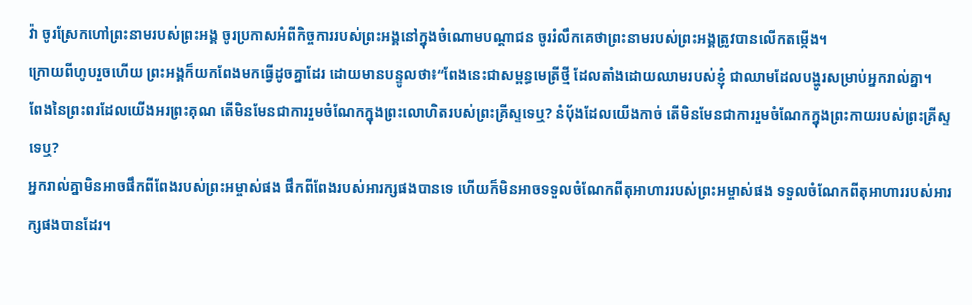វ៉ា ចូរស្រែកហៅព្រះនាមរបស់ព្រះអង្គ ចូរប្រកាសអំពីកិច្ចការរបស់ព្រះអង្គនៅក្នុងចំណោមបណ្ដាជន ចូររំលឹកគេថាព្រះនាមរបស់ព្រះអង្គត្រូវបានលើកតម្កើង។
ក្រោយពីហូបរួចហើយ ព្រះអង្គក៏យកពែងមកធ្វើដូចគ្នាដែរ ដោយមានបន្ទូលថា៖“ពែងនេះជាសម្ពន្ធមេត្រីថ្មី ដែលតាំងដោយឈាមរបស់ខ្ញុំ ជាឈាមដែលបង្ហូរសម្រាប់អ្នករាល់គ្នា។
ពែងនៃព្រះពរដែលយើងអរព្រះគុណ តើមិនមែនជាការរួមចំណែកក្នុងព្រះលោហិតរបស់ព្រះគ្រីស្ទទេឬ? នំប៉័ងដែលយើងកាច់ តើមិនមែនជាការរួមចំណែកក្នុងព្រះកាយរបស់ព្រះគ្រីស្ទទេឬ?
អ្នករាល់គ្នាមិនអាចផឹកពីពែងរបស់ព្រះអម្ចាស់ផង ផឹកពីពែងរបស់អារក្សផងបានទេ ហើយក៏មិនអាចទទួលចំណែកពីតុអាហាររបស់ព្រះអម្ចាស់ផង ទទួលចំណែកពីតុអាហាររបស់អារក្សផងបានដែរ។